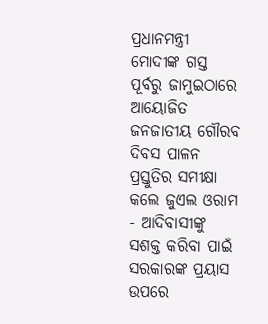ପ୍ରଧାନମନ୍ତ୍ରୀ ମୋଦୀଙ୍କ ଗସ୍ତ ପୂର୍ବରୁ ଜାମୁଇଠାରେ ଆୟୋଜିତ ଜନଜାତୀୟ ଗୌରବ ଦିବସ ପାଳନ ପ୍ରସ୍ତୁତିର ସମୀକ୍ଷା କଲେ ଜୁଏଲ ଓରାମ
- ଆଦିବାସୀଙ୍କୁ ସଶକ୍ତ କରିବା ପାଇଁ ସରକାରଙ୍କ ପ୍ରୟାସ ଉପରେ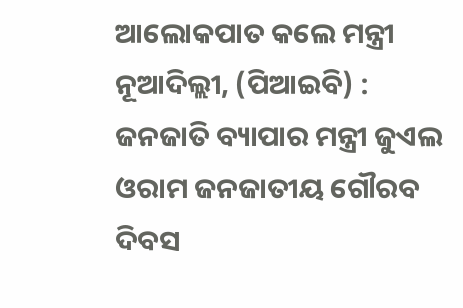ଆଲୋକପାତ କଲେ ମନ୍ତ୍ରୀ
ନୂଆଦିଲ୍ଲୀ, (ପିଆଇବି) : ଜନଜାତି ବ୍ୟାପାର ମନ୍ତ୍ରୀ ଜୁଏଲ ଓରାମ ଜନଜାତୀୟ ଗୌରବ ଦିବସ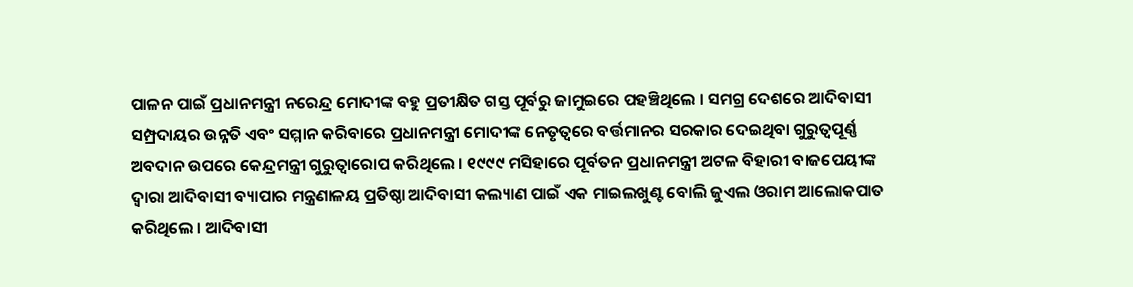ପାଳନ ପାଇଁ ପ୍ରଧାନମନ୍ତ୍ରୀ ନରେନ୍ଦ୍ର ମୋଦୀଙ୍କ ବହୁ ପ୍ରତୀକ୍ଷିତ ଗସ୍ତ ପୂର୍ବରୁ ଜାମୁଇରେ ପହଞ୍ଚିଥିଲେ । ସମଗ୍ର ଦେଶରେ ଆଦିବାସୀ ସମ୍ପ୍ରଦାୟର ଉନ୍ନତି ଏବଂ ସମ୍ମାନ କରିବାରେ ପ୍ରଧାନମନ୍ତ୍ରୀ ମୋଦୀଙ୍କ ନେତୃତ୍ୱରେ ବର୍ତ୍ତମାନର ସରକାର ଦେଇଥିବା ଗୁରୁତ୍ୱପୂର୍ଣ୍ଣ ଅବଦାନ ଉପରେ କେନ୍ଦ୍ରମନ୍ତ୍ରୀ ଗୁରୁତ୍ୱାରୋପ କରିଥିଲେ । ୧୯୯୯ ମସିହାରେ ପୂର୍ବତନ ପ୍ରଧାନମନ୍ତ୍ରୀ ଅଟଳ ବିହାରୀ ବାଜପେୟୀଙ୍କ ଦ୍ୱାରା ଆଦିବାସୀ ବ୍ୟାପାର ମନ୍ତ୍ରଣାଳୟ ପ୍ରତିଷ୍ଠା ଆଦିବାସୀ କଲ୍ୟାଣ ପାଇଁ ଏକ ମାଇଲଖୁଣ୍ଟ ବୋଲି ଜୁଏଲ ଓରାମ ଆଲୋକପାତ କରିଥିଲେ । ଆଦିବାସୀ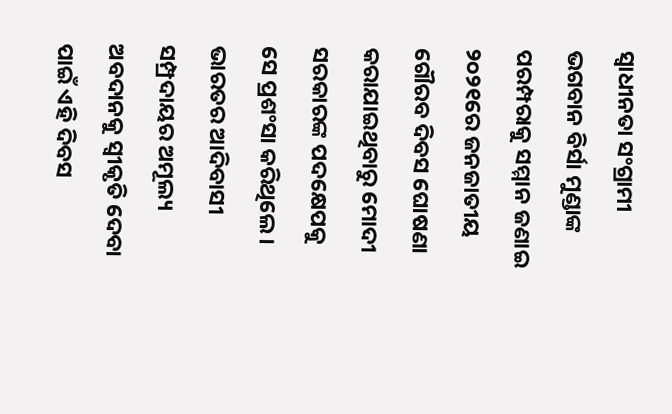ସ୍ୱାଧୀନତା ସଂଗ୍ରାମୀ ଭଗବାନ ବିର୍ସା ମୁଣ୍ଡାଙ୍କ ପରମ୍ପରାକୁ ସମ୍ମାନ ଜଣାଇ ୨୦୨୧ରେ ଜନଜାତୀୟ ଗୌରବ ଦିବସ ଘୋଷଣା କରାଯାଇଥିବାରୁ ମୋଦୀ ସରକାରଙ୍କ ପଦକ୍ଷେପକୁ ସେ ପ୍ରଶଂସା କରିଥିଲେ । ଭାରତର ଆଦିବାସୀ ସମ୍ପ୍ରଦାୟର ଅମୂଲ୍ୟ ଅବଦାନକୁ ସ୍ୱୀକୃତି ଦେବା ପାଇଁ ଏହି ଦିବସ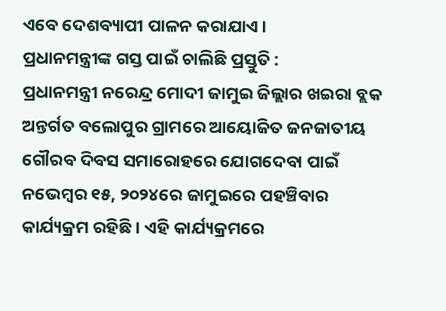ଏବେ ଦେଶବ୍ୟାପୀ ପାଳନ କରାଯାଏ ।
ପ୍ରଧାନମନ୍ତ୍ରୀଙ୍କ ଗସ୍ତ ପାଇଁ ଚାଲିଛି ପ୍ରସ୍ତୁତି :
ପ୍ରଧାନମନ୍ତ୍ରୀ ନରେନ୍ଦ୍ର ମୋଦୀ ଜାମୁଇ ଜିଲ୍ଲାର ଖଇରା ବ୍ଲକ ଅନ୍ତର୍ଗତ ବଲୋପୁର ଗ୍ରାମରେ ଆୟୋଜିତ ଜନଜାତୀୟ ଗୌରବ ଦିବସ ସମାରୋହରେ ଯୋଗଦେବା ପାଇଁ ନଭେମ୍ବର ୧୫, ୨୦୨୪ରେ ଜାମୁଇରେ ପହଞ୍ଚିବାର କାର୍ଯ୍ୟକ୍ରମ ରହିଛି । ଏହି କାର୍ଯ୍ୟକ୍ରମରେ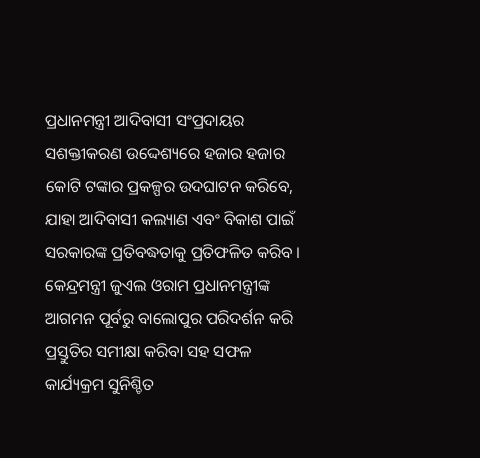ପ୍ରଧାନମନ୍ତ୍ରୀ ଆଦିବାସୀ ସଂପ୍ରଦାୟର ସଶକ୍ତୀକରଣ ଉଦ୍ଦେଶ୍ୟରେ ହଜାର ହଜାର କୋଟି ଟଙ୍କାର ପ୍ରକଳ୍ପର ଉଦଘାଟନ କରିବେ, ଯାହା ଆଦିବାସୀ କଲ୍ୟାଣ ଏବଂ ବିକାଶ ପାଇଁ ସରକାରଙ୍କ ପ୍ରତିବଦ୍ଧତାକୁ ପ୍ରତିଫଳିତ କରିବ ।
କେନ୍ଦ୍ରମନ୍ତ୍ରୀ ଜୁଏଲ ଓରାମ ପ୍ରଧାନମନ୍ତ୍ରୀଙ୍କ ଆଗମନ ପୂର୍ବରୁ ବାଲୋପୁର ପରିଦର୍ଶନ କରି ପ୍ରସ୍ତୁତିର ସମୀକ୍ଷା କରିବା ସହ ସଫଳ କାର୍ଯ୍ୟକ୍ରମ ସୁନିଶ୍ଚିତ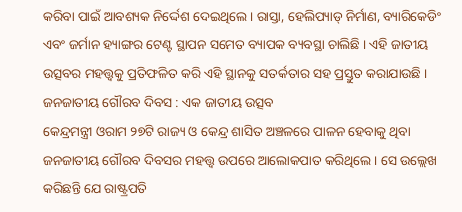କରିବା ପାଇଁ ଆବଶ୍ୟକ ନିର୍ଦ୍ଦେଶ ଦେଇଥିଲେ । ରାସ୍ତା, ହେଲିପ୍ୟାଡ୍ ନିର୍ମାଣ, ବ୍ୟାରିକେଡିଂ ଏବଂ ଜର୍ମାନ ହ୍ୟାଙ୍ଗର ଟେଣ୍ଟ ସ୍ଥାପନ ସମେତ ବ୍ୟାପକ ବ୍ୟବସ୍ଥା ଚାଲିଛି । ଏହି ଜାତୀୟ ଉତ୍ସବର ମହତ୍ତ୍ୱକୁ ପ୍ରତିଫଳିତ କରି ଏହି ସ୍ଥାନକୁ ସତର୍କତାର ସହ ପ୍ରସ୍ତୁତ କରାଯାଉଛି ।
ଜନଜାତୀୟ ଗୌରବ ଦିବସ : ଏକ ଜାତୀୟ ଉତ୍ସବ
କେନ୍ଦ୍ରମନ୍ତ୍ରୀ ଓରାମ ୨୭ଟି ରାଜ୍ୟ ଓ କେନ୍ଦ୍ର ଶାସିତ ଅଞ୍ଚଳରେ ପାଳନ ହେବାକୁ ଥିବା ଜନଜାତୀୟ ଗୌରବ ଦିବସର ମହତ୍ତ୍ୱ ଉପରେ ଆଲୋକପାତ କରିଥିଲେ । ସେ ଉଲ୍ଲେଖ କରିଛନ୍ତି ଯେ ରାଷ୍ଟ୍ରପତି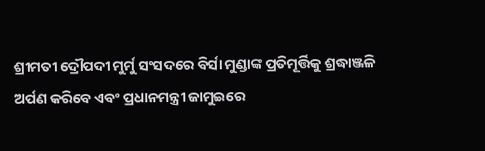ଶ୍ରୀମତୀ ଦ୍ରୌପଦୀ ମୁର୍ମୁ ସଂସଦରେ ବିର୍ସା ମୁଣ୍ଡାଙ୍କ ପ୍ରତିମୂର୍ତ୍ତିକୁ ଶ୍ରଦ୍ଧାଞ୍ଜଳି ଅର୍ପଣ କରିବେ ଏବଂ ପ୍ରଧାନମନ୍ତ୍ରୀ ଜାମୁଇରେ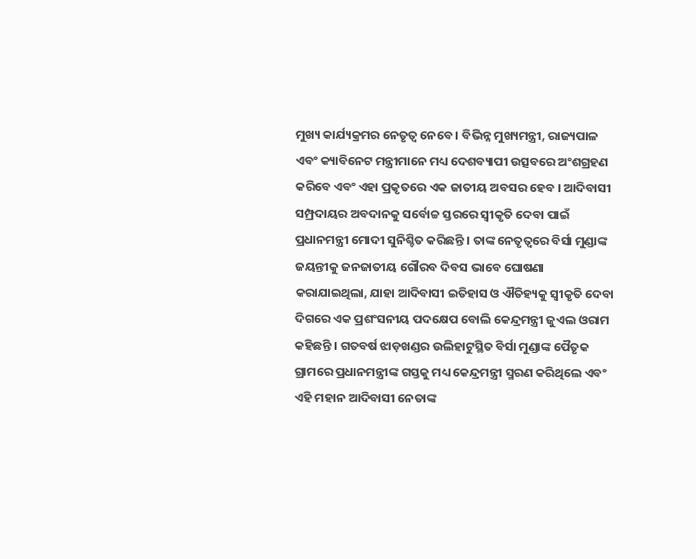ମୁଖ୍ୟ କାର୍ଯ୍ୟକ୍ରମର ନେତୃତ୍ୱ ନେବେ । ବିଭିନ୍ନ ମୁଖ୍ୟମନ୍ତ୍ରୀ, ରାଜ୍ୟପାଳ ଏବଂ କ୍ୟାବିନେଟ ମନ୍ତ୍ରୀମାନେ ମଧ୍ୟ ଦେଶବ୍ୟାପୀ ଉତ୍ସବରେ ଅଂଶଗ୍ରହଣ କରିବେ ଏବଂ ଏହା ପ୍ରକୃତରେ ଏକ ଜାତୀୟ ଅବସର ହେବ । ଆଦିବାସୀ ସମ୍ପ୍ରଦାୟର ଅବଦାନକୁ ସର୍ବୋଚ୍ଚ ସ୍ତରରେ ସ୍ୱୀକୃତି ଦେବା ପାଇଁ ପ୍ରଧାନମନ୍ତ୍ରୀ ମୋଦୀ ସୁନିଶ୍ଚିତ କରିଛନ୍ତି । ତାଙ୍କ ନେତୃତ୍ୱରେ ବିର୍ସା ମୁଣ୍ଡାଙ୍କ ଜୟନ୍ତୀକୁ ଜନଜାତୀୟ ଗୌରବ ଦିବସ ଭାବେ ଘୋଷଣା କରାଯାଇଥିଲା, ଯାହା ଆଦିବାସୀ ଇତିହାସ ଓ ଐତିହ୍ୟକୁ ସ୍ୱୀକୃତି ଦେବା ଦିଗରେ ଏକ ପ୍ରଶଂସନୀୟ ପଦକ୍ଷେପ ବୋଲି କେନ୍ଦ୍ରମନ୍ତ୍ରୀ ଜୁଏଲ ଓରାମ କହିଛନ୍ତି । ଗତବର୍ଷ ଝାଡ଼ଖଣ୍ଡର ଉଲିହାଟୁସ୍ଥିତ ବିର୍ସା ମୁଣ୍ଡାଙ୍କ ପୈତୃକ ଗ୍ରାମରେ ପ୍ରଧାନମନ୍ତ୍ରୀଙ୍କ ଗସ୍ତକୁ ମଧ୍ୟ କେନ୍ଦ୍ରମନ୍ତ୍ରୀ ସ୍ମରଣ କରିଥିଲେ ଏବଂ ଏହି ମହାନ ଆଦିବାସୀ ନେତାଙ୍କ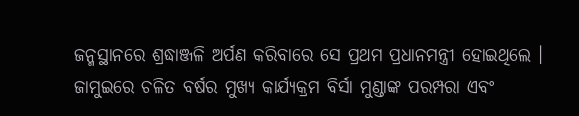ଜନ୍ମସ୍ଥାନରେ ଶ୍ରଦ୍ଧାଞ୍ଜଳି ଅର୍ପଣ କରିବାରେ ସେ ପ୍ରଥମ ପ୍ରଧାନମନ୍ତ୍ରୀ ହୋଇଥିଲେ । ଜାମୁଇରେ ଚଳିତ ବର୍ଷର ମୁଖ୍ୟ କାର୍ଯ୍ୟକ୍ରମ ବିର୍ସା ମୁଣ୍ଡାଙ୍କ ପରମ୍ପରା ଏବଂ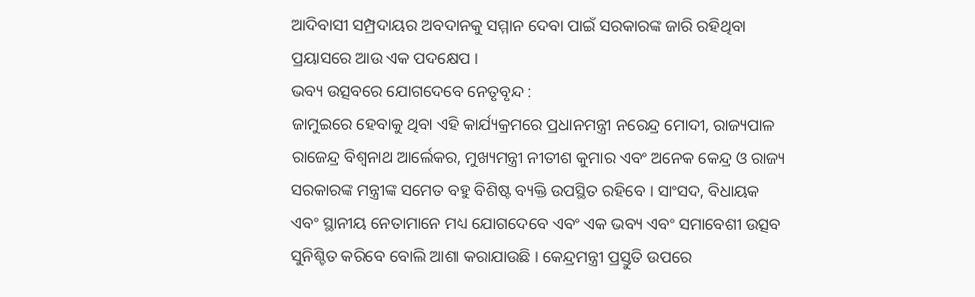ଆଦିବାସୀ ସମ୍ପ୍ରଦାୟର ଅବଦାନକୁ ସମ୍ମାନ ଦେବା ପାଇଁ ସରକାରଙ୍କ ଜାରି ରହିଥିବା ପ୍ରୟାସରେ ଆଉ ଏକ ପଦକ୍ଷେପ ।
ଭବ୍ୟ ଉତ୍ସବରେ ଯୋଗଦେବେ ନେତୃବୃନ୍ଦ :
ଜାମୁଇରେ ହେବାକୁ ଥିବା ଏହି କାର୍ଯ୍ୟକ୍ରମରେ ପ୍ରଧାନମନ୍ତ୍ରୀ ନରେନ୍ଦ୍ର ମୋଦୀ, ରାଜ୍ୟପାଳ ରାଜେନ୍ଦ୍ର ବିଶ୍ୱନାଥ ଆର୍ଲେକର, ମୁଖ୍ୟମନ୍ତ୍ରୀ ନୀତୀଶ କୁମାର ଏବଂ ଅନେକ କେନ୍ଦ୍ର ଓ ରାଜ୍ୟ ସରକାରଙ୍କ ମନ୍ତ୍ରୀଙ୍କ ସମେତ ବହୁ ବିଶିଷ୍ଟ ବ୍ୟକ୍ତି ଉପସ୍ଥିତ ରହିବେ । ସାଂସଦ, ବିଧାୟକ ଏବଂ ସ୍ଥାନୀୟ ନେତାମାନେ ମଧ୍ୟ ଯୋଗଦେବେ ଏବଂ ଏକ ଭବ୍ୟ ଏବଂ ସମାବେଶୀ ଉତ୍ସବ ସୁନିଶ୍ଚିତ କରିବେ ବୋଲି ଆଶା କରାଯାଉଛି । କେନ୍ଦ୍ରମନ୍ତ୍ରୀ ପ୍ରସ୍ତୁତି ଉପରେ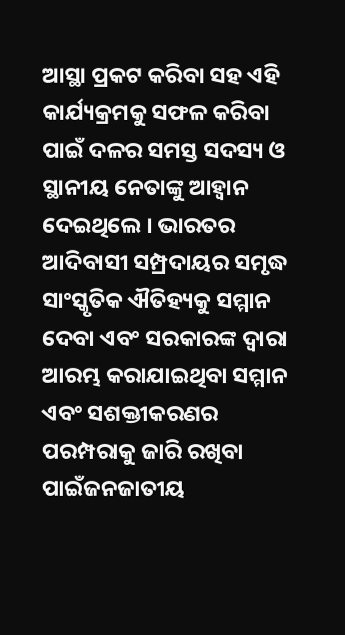ଆସ୍ଥା ପ୍ରକଟ କରିବା ସହ ଏହି କାର୍ଯ୍ୟକ୍ରମକୁ ସଫଳ କରିବା ପାଇଁ ଦଳର ସମସ୍ତ ସଦସ୍ୟ ଓ ସ୍ଥାନୀୟ ନେତାଙ୍କୁ ଆହ୍ୱାନ ଦେଇଥିଲେ । ଭାରତର ଆଦିବାସୀ ସମ୍ପ୍ରଦାୟର ସମୃଦ୍ଧ ସାଂସ୍କୃତିକ ଐତିହ୍ୟକୁ ସମ୍ମାନ ଦେବା ଏବଂ ସରକାରଙ୍କ ଦ୍ୱାରା ଆରମ୍ଭ କରାଯାଇଥିବା ସମ୍ମାନ ଏବଂ ସଶକ୍ତୀକରଣର ପରମ୍ପରାକୁ ଜାରି ରଖିବା ପାଇଁଜନଜାତୀୟ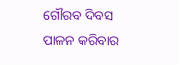ଗୌରବ ଦିବସ ପାଳନ କରିବାର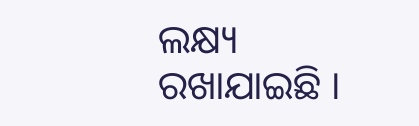ଲକ୍ଷ୍ୟ ରଖାଯାଇଛି ।